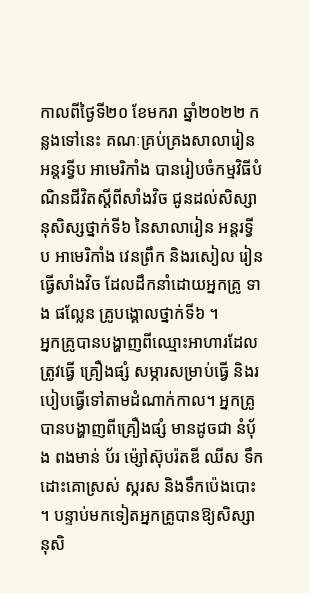កាលពីថ្ងៃទី២០ ខែមករា ឆ្នាំ២០២២ កន្លងទៅនេះ គណៈគ្រប់គ្រងសាលារៀន អន្តរទ្វីប អាមេរិកាំង បានរៀបចំកម្មវិធីបំណិនជីវិតស្តីពីសាំងវិច ជូនដល់សិស្សានុសិស្សថ្នាក់ទី៦ នៃសាលារៀន អន្តរទ្វីប អាមេរិកាំង វេនព្រឹក និងរសៀល រៀនធ្វើសាំងវិច ដែលដឹកនាំដោយអ្នកគ្រូ ទាង ផល្លែន គ្រូបង្គោលថ្នាក់ទី៦ ។
អ្នកគ្រូបានបង្ហាញពីឈ្មោះអាហារដែលត្រូវធ្វើ គ្រឿងផ្សំ សម្ភារសម្រាប់ធ្វើ និងរបៀបធ្វើទៅតាមដំណាក់កាល។ អ្នកគ្រូបានបង្ហាញពីគ្រឿងផ្សំ មានដូចជា នំប៉័ង ពងមាន់ ប័រ ម៉្សៅស៊ុបរ៉តឌី ឈីស ទឹកដោះគោស្រស់ ស្ករស និងទឹកប៉េងបោះ ។ បន្ទាប់មកទៀតអ្នកគ្រូបានឱ្យសិស្សានុសិ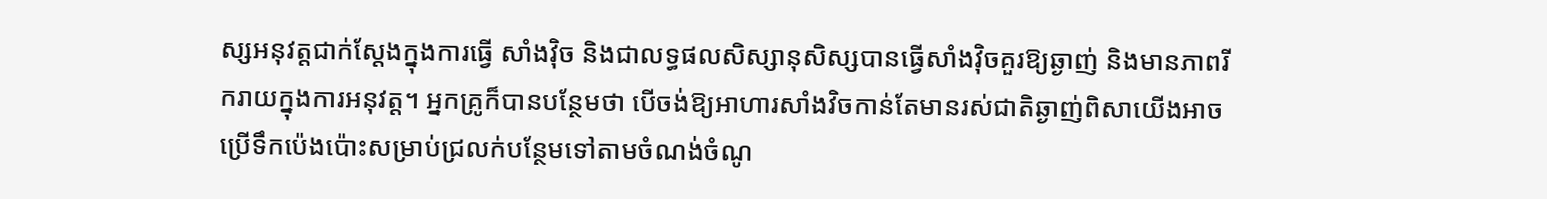ស្សអនុវត្តជាក់ស្តែងក្នុងការធ្វើ សាំងវ៉ិច និងជាលទ្ធផលសិស្សានុសិស្សបានធ្វើសាំងវ៉ិចគួរឱ្យឆ្ងាញ់ និងមានភាពរីករាយក្នុងការអនុវត្ត។ អ្នកគ្រូក៏បានបន្ថែមថា បើចង់ឱ្យអាហារសាំងវិចកាន់តែមានរស់ជាតិឆ្ងាញ់ពិសាយើងអាចប្រើទឹកប៉េងប៉ោះសម្រាប់ជ្រលក់បន្ថែមទៅតាមចំណង់ចំណូ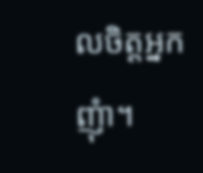លចិត្តអ្នកញុំា។